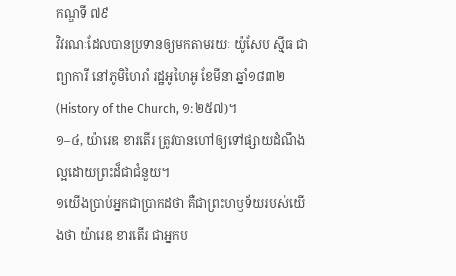កណ្ឌទី ៧៩
វិវរណៈដែលបានប្រទានឲ្យមកតាមរយៈ យ៉ូសែប ស៊្មីធ ជាព្យាការី នៅភូមិហៃរាំ រដ្ឋអូហៃអូ ខែមីនា ឆ្នាំ១៨៣២ (History of the Church, ១:២៥៧)។
១–៤, យ៉ារេឌ ខារតើរ ត្រូវបានហៅឲ្យទៅផ្សាយដំណឹងល្អដោយព្រះដ៏ជាជំនួយ។
១យើងប្រាប់អ្នកជាប្រាកដថា គឺជាព្រះហឫទ័យរបស់យើងថា យ៉ារេឌ ខារតើរ ជាអ្នកប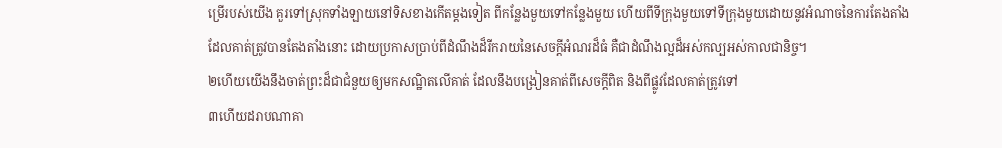ម្រើរបស់យើង គួរទៅស្រុកទាំងឡាយនៅទិសខាងកើតម្ដងទៀត ពីកន្លែងមួយទៅកន្លែងមួយ ហើយពីទីក្រុងមួយទៅទីក្រុងមួយដោយនូវអំណាចនៃការតែងតាំង ដែលគាត់ត្រូវបានតែងតាំងនោះ ដោយប្រកាសប្រាប់ពីដំណឹងដ៏រីករាយនៃសេចក្ដីអំណរដ៏ធំ គឺជាដំណឹងល្អដ៏អស់កល្បអស់កាលជានិច្ច។
២ហើយយើងនឹងចាត់ព្រះដ៏ជាជំនួយឲ្យមកសណ្ឋិតលើគាត់ ដែលនឹងបង្រៀនគាត់ពីសេចក្ដីពិត និងពីផ្លូវដែលគាត់ត្រូវទៅ
៣ហើយដរាបណាគា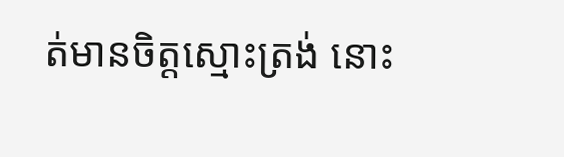ត់មានចិត្តស្មោះត្រង់ នោះ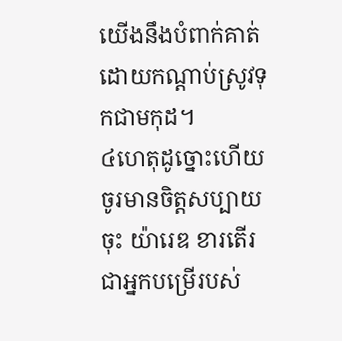យើងនឹងបំពាក់គាត់ដោយកណ្ដាប់ស្រូវទុកជាមកុដ។
៤ហេតុដូច្នោះហើយ ចូរមានចិត្តសប្បាយចុះ យ៉ារេឌ ខារតើរ ជាអ្នកបម្រើរបស់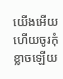យើងអើយ ហើយចូរកុំខ្លាចឡើយ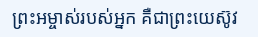ព្រះអម្ចាស់របស់អ្នក គឺជាព្រះយេស៊ូវ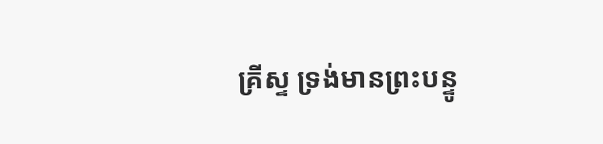គ្រីស្ទ ទ្រង់មានព្រះបន្ទូ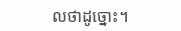លថាដូច្នោះ។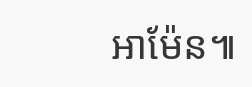អាម៉ែន៕